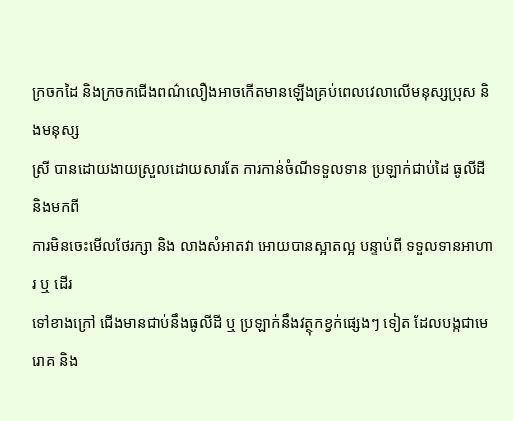ក្រចកដៃ និងក្រចកជើងពណ៌លឿងអាចកើតមានឡើងគ្រប់ពេលវេលាលើមនុស្សប្រុស និងមនុស្ស
ស្រី បានដោយងាយស្រួលដោយសារតែ ការកាន់ចំណីទទួលទាន ប្រឡាក់ជាប់ដៃ ធូលីដី និងមកពី
ការមិនចេះមើលថែរក្សា និង លាងសំអាតវា អោយបានស្អាតល្អ បន្ទាប់ពី ទទួលទានអាហារ ឬ ដើរ
ទៅខាងក្រៅ ជើងមានជាប់នឹងធូលីដី ឬ ប្រឡាក់នឹងវត្ថុកខ្វក់ផ្សេងៗ ទៀត ដែលបង្កជាមេរោគ និង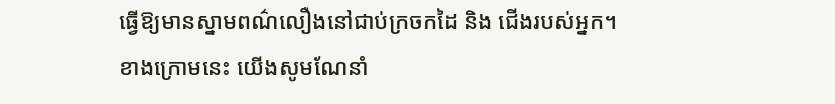ធ្វើឱ្យមានស្នាមពណ៌លឿងនៅជាប់ក្រចកដៃ និង ជើងរបស់អ្នក។
ខាងក្រោមនេះ យើងសូមណែនាំ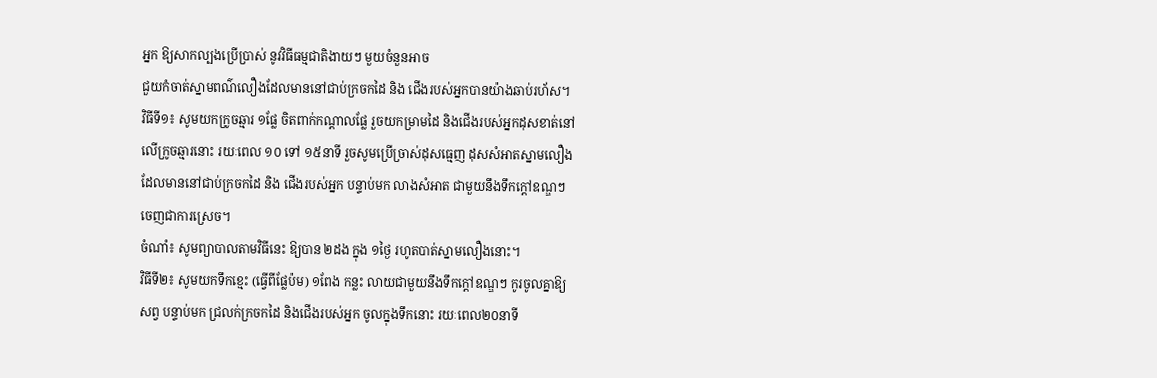អ្នក ឱ្យសាកល្បងប្រើប្រាស់ នូវវិធីធម្មជាតិងាយៗ មួយចំនួនអាច
ជួយកំចាត់ស្នាមពណ៌លឿងដែលមាននៅជាប់ក្រចកដៃ និង ជើងរបស់អ្នកបានយ៉ាងឆាប់រហ័ស។
វិធីទី១៖ សូមយកក្រូចឆ្មារ ១ផ្លែ ចិតពាក់កណ្តាលផ្លែ រួចយកម្រាមដៃ និងជើងរបស់អ្នកដុសខាត់នៅ
លើក្រូចឆ្មារនោះ រយៈពេល ១០ ទៅ ១៥នាទី រួចសូមប្រើច្រាស់ដុសធ្មេញ ដុសសំអាតស្នាមលឿង
ដែលមាននៅជាប់ក្រចកដៃ និង ជើងរបស់អ្នក បន្ទាប់មក លាងសំអាត ជាមួយនឹងទឹកក្តៅឧណ្ឌៗ
ចេញជាការស្រេច។
ចំណាំ៖ សូមព្យាបាលតាមវិធីនេះ ឱ្យបាន ២ដង ក្នុង ១ថ្ងៃ រហូតបាត់ស្នាមលឿងនោះ។
វិធីទី២៖ សូមយកទឹកខ្មេះ (ធ្វើពីផ្លែប៉ម) ១ពែង កន្លះ លាយជាមួយនឹងទឹកក្តៅឧណ្ឌៗ កូរចូលគ្នាឱ្យ
សព្វ បន្ទាប់មក ជ្រលក់ក្រចកដៃ និងជើងរបស់អ្នក ចូលក្នុងទឹកនោះ រយៈពេល២០នាទី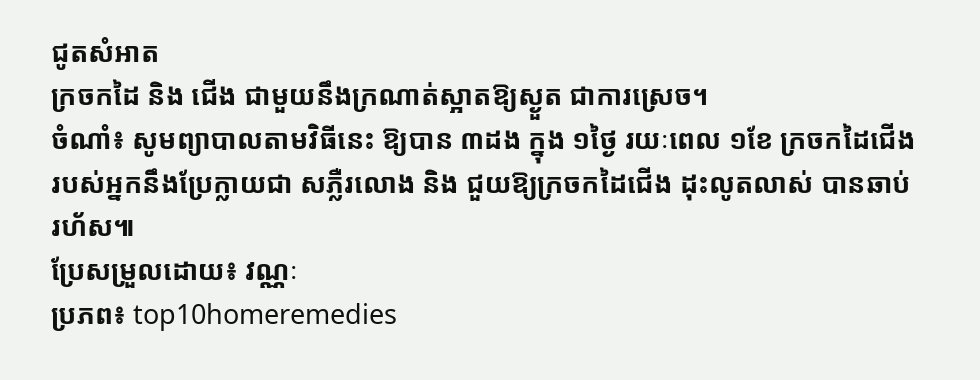ជូតសំអាត
ក្រចកដៃ និង ជើង ជាមួយនឹងក្រណាត់ស្អាតឱ្យស្ងួត ជាការស្រេច។
ចំណាំ៖ សូមព្យាបាលតាមវិធីនេះ ឱ្យបាន ៣ដង ក្នុង ១ថ្ងៃ រយៈពេល ១ខែ ក្រចកដៃជើង
របស់អ្នកនឹងប្រែក្លាយជា សភ្លឺរលោង និង ជួយឱ្យក្រចកដៃជើង ដុះលូតលាស់ បានឆាប់
រហ័ស៕
ប្រែសម្រួលដោយ៖ វណ្ណៈ
ប្រភព៖ top10homeremedies